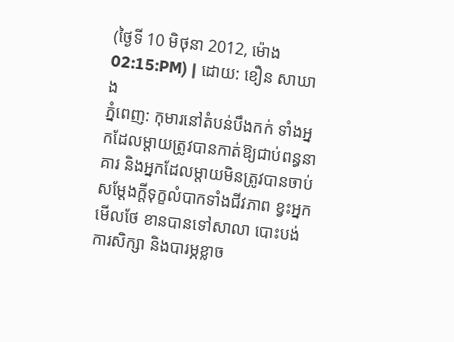(ថ្ងៃទី 10 មិថុនា 2012, ម៉ោង 02:15:PM) | ដោយ: ខឿន សាឃាង
ភ្នំពេញ: កុមារនៅតំបន់បឹងកក់ ទាំងអ្នកដែលម្តាយត្រូវបានកាត់ឱ្យជាប់ពន្ធនាគារ និងអ្នកដែលម្តាយមិនត្រូវបានចាប់ សម្តែងក្តីទុក្ខលំបាកទាំងជីវភាព ខ្វះអ្នកមើលថែ ខានបានទៅសាលា បោះបង់ការសិក្សា និងបារម្ភខ្លាច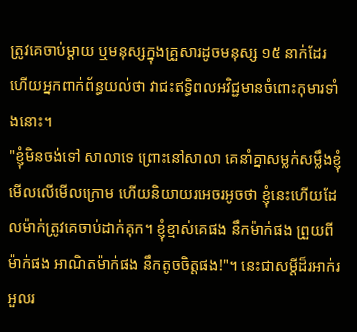ត្រូវគេចាប់ម្តាយ ឬមនុស្សក្នុងគ្រួសារដូចមនុស្ស ១៥ នាក់ដែរ ហើយអ្នកពាក់ព័ន្ធយល់ថា វាជះឥទ្ធិពលអវិជ្ជមានចំពោះកុមារទាំងនោះ។
"ខ្ញុំមិនចង់ទៅ សាលាទេ ព្រោះនៅសាលា គេនាំគ្នាសម្លក់សម្លឹងខ្ញុំ មើលលើមើលក្រោម ហើយនិយាយរអេចរអូចថា ខ្ញុំនេះហើយដែលម៉ាក់ត្រូវគេចាប់ដាក់គុក។ ខ្ញុំខ្មាស់គេផង នឹកម៉ាក់ផង ព្រួយពីម៉ាក់ផង អាណិតម៉ាក់ផង នឹកតូចចិត្តផង!"។ នេះជាសម្តីដ៏រអាក់រអួលរ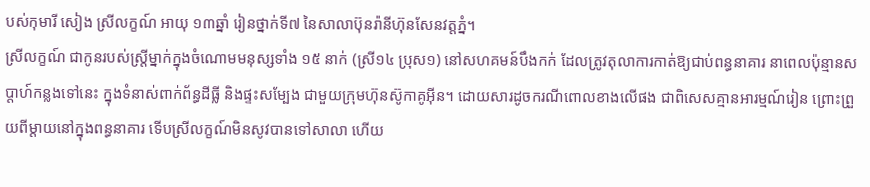បស់កុមារី សៀង ស្រីលក្ខណ៍ អាយុ ១៣ឆ្នាំ រៀនថ្នាក់ទី៧ នៃសាលាប៊ុនរ៉ានីហ៊ុនសែនវត្តភ្នំ។
ស្រីលក្ខណ៍ ជាកូនរបស់ស្ត្រីម្នាក់ក្នុងចំណោមមនុស្សទាំង ១៥ នាក់ (ស្រី១៤ ប្រុស១) នៅសហគមន៍បឹងកក់ ដែលត្រូវតុលាការកាត់ឱ្យជាប់ពន្ធនាគារ នាពេលប៉ុន្មានសប្តាហ៍កន្លងទៅនេះ ក្នុងទំនាស់ពាក់ព័ន្ធដីធ្លី និងផ្ទះសម្បែង ជាមួយក្រុមហ៊ុនស៊ូកាគូអ៊ីន។ ដោយសារដូចករណីពោលខាងលើផង ជាពិសេសគ្មានអារម្មណ៍រៀន ព្រោះព្រួយពីម្តាយនៅក្នុងពន្ធនាគារ ទើបស្រីលក្ខណ៍មិនសូវបានទៅសាលា ហើយ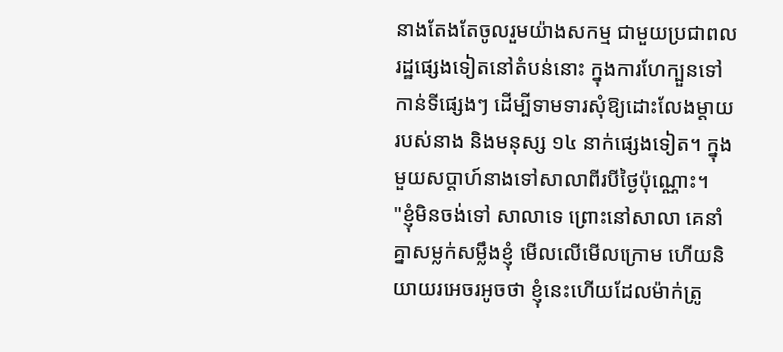នាងតែងតែចូលរួមយ៉ាងសកម្ម ជាមួយប្រជាពលរដ្ឋផ្សេងទៀតនៅតំបន់នោះ ក្នុងការហែក្បួនទៅកាន់ទីផ្សេងៗ ដើម្បីទាមទារសុំឱ្យដោះលែងម្តាយរបស់នាង និងមនុស្ស ១៤ នាក់ផ្សេងទៀត។ ក្នុងមួយសប្តាហ៍នាងទៅសាលាពីរបីថ្ងៃប៉ុណ្ណោះ។
"ខ្ញុំមិនចង់ទៅ សាលាទេ ព្រោះនៅសាលា គេនាំគ្នាសម្លក់សម្លឹងខ្ញុំ មើលលើមើលក្រោម ហើយនិយាយរអេចរអូចថា ខ្ញុំនេះហើយដែលម៉ាក់ត្រូ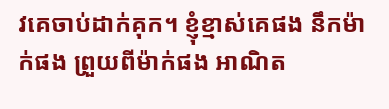វគេចាប់ដាក់គុក។ ខ្ញុំខ្មាស់គេផង នឹកម៉ាក់ផង ព្រួយពីម៉ាក់ផង អាណិត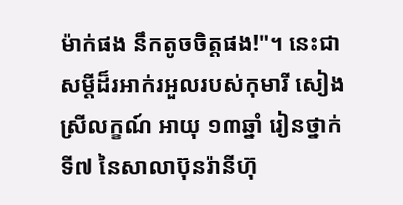ម៉ាក់ផង នឹកតូចចិត្តផង!"។ នេះជាសម្តីដ៏រអាក់រអួលរបស់កុមារី សៀង ស្រីលក្ខណ៍ អាយុ ១៣ឆ្នាំ រៀនថ្នាក់ទី៧ នៃសាលាប៊ុនរ៉ានីហ៊ុ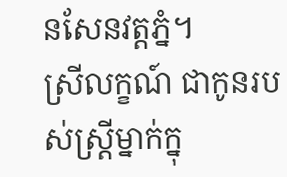នសែនវត្តភ្នំ។
ស្រីលក្ខណ៍ ជាកូនរបស់ស្ត្រីម្នាក់ក្នុ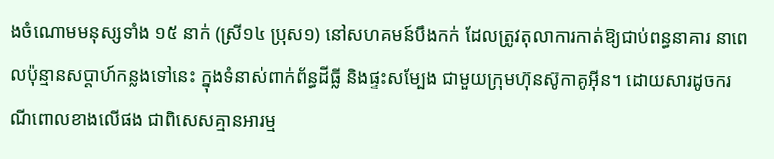ងចំណោមមនុស្សទាំង ១៥ នាក់ (ស្រី១៤ ប្រុស១) នៅសហគមន៍បឹងកក់ ដែលត្រូវតុលាការកាត់ឱ្យជាប់ពន្ធនាគារ នាពេលប៉ុន្មានសប្តាហ៍កន្លងទៅនេះ ក្នុងទំនាស់ពាក់ព័ន្ធដីធ្លី និងផ្ទះសម្បែង ជាមួយក្រុមហ៊ុនស៊ូកាគូអ៊ីន។ ដោយសារដូចករណីពោលខាងលើផង ជាពិសេសគ្មានអារម្ម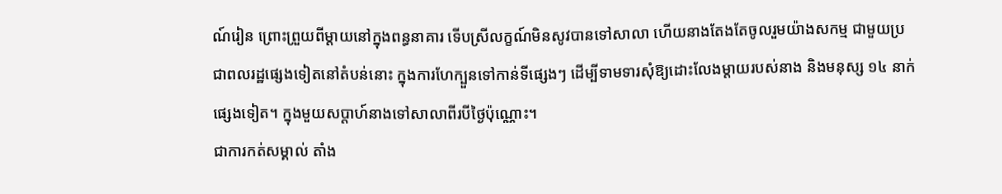ណ៍រៀន ព្រោះព្រួយពីម្តាយនៅក្នុងពន្ធនាគារ ទើបស្រីលក្ខណ៍មិនសូវបានទៅសាលា ហើយនាងតែងតែចូលរួមយ៉ាងសកម្ម ជាមួយប្រជាពលរដ្ឋផ្សេងទៀតនៅតំបន់នោះ ក្នុងការហែក្បួនទៅកាន់ទីផ្សេងៗ ដើម្បីទាមទារសុំឱ្យដោះលែងម្តាយរបស់នាង និងមនុស្ស ១៤ នាក់ផ្សេងទៀត។ ក្នុងមួយសប្តាហ៍នាងទៅសាលាពីរបីថ្ងៃប៉ុណ្ណោះ។
ជាការកត់សម្គាល់ តាំង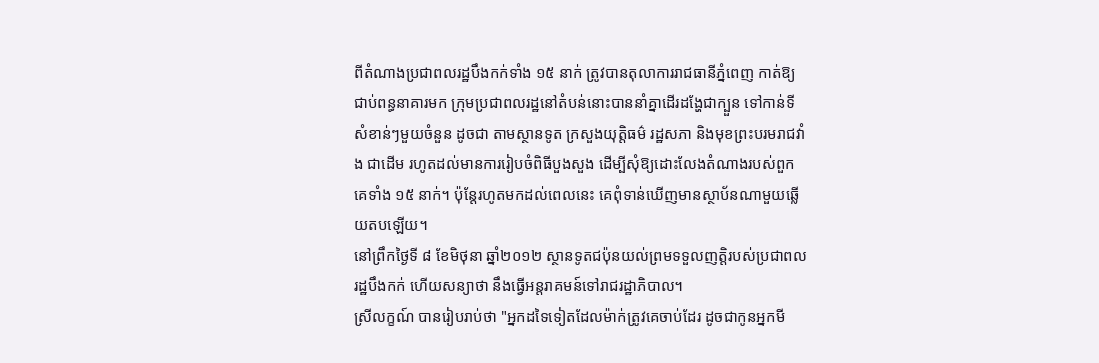ពីតំណាងប្រជាពលរដ្ឋបឹងកក់ទាំង ១៥ នាក់ ត្រូវបានតុលាការរាជធានីភ្នំពេញ កាត់ឱ្យជាប់ពន្ធនាគារមក ក្រុមប្រជាពលរដ្ឋនៅតំបន់នោះបាននាំគ្នាដើរដង្ហែជាក្បួន ទៅកាន់ទីសំខាន់ៗមួយចំនួន ដូចជា តាមស្ថានទូត ក្រសួងយុត្តិធម៌ រដ្ឋសភា និងមុខព្រះបរមរាជវាំង ជាដើម រហូតដល់មានការរៀបចំពិធីបួងសួង ដើម្បីសុំឱ្យដោះលែងតំណាងរបស់ពួកគេទាំង ១៥ នាក់។ ប៉ុន្តែរហូតមកដល់ពេលនេះ គេពុំទាន់ឃើញមានស្ថាប័នណាមួយឆ្លើយតបឡើយ។
នៅព្រឹកថ្ងៃទី ៨ ខែមិថុនា ឆ្នាំ២០១២ ស្ថានទូតជប៉ុនយល់ព្រមទទួលញត្តិរបស់ប្រជាពលរដ្ឋបឹងកក់ ហើយសន្យាថា នឹងធ្វើអន្តរាគមន៍ទៅរាជរដ្ឋាភិបាល។
ស្រីលក្ខណ៍ បានរៀបរាប់ថា "អ្នកដទៃទៀតដែលម៉ាក់ត្រូវគេចាប់ដែរ ដូចជាកូនអ្នកមី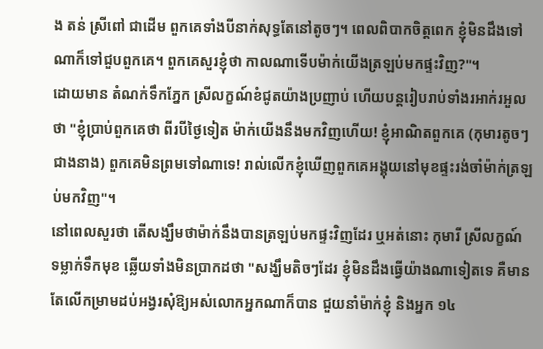ង តន់ ស្រីពៅ ជាដើម ពួកគេទាំងបីនាក់សុទ្ធតែនៅតូចៗ។ ពេលពិបាកចិត្តពេក ខ្ញុំមិនដឹងទៅណាក៏ទៅជួបពួកគេ។ ពួកគេសួរខ្ញុំថា កាលណាទើបម៉ាក់យើងត្រឡប់មកផ្ទះវិញ?"។
ដោយមាន តំណក់ទឹកភ្នែក ស្រីលក្ខណ៍ខំជូតយ៉ាងប្រញាប់ ហើយបន្តរៀបរាប់ទាំងរអាក់រអួលថា "ខ្ញុំប្រាប់ពួកគេថា ពីរបីថ្ងៃទៀត ម៉ាក់យើងនឹងមកវិញហើយ! ខ្ញុំអាណិតពួកគេ (កុមារតូចៗជាងនាង) ពួកគេមិនព្រមទៅណាទេ! រាល់លើកខ្ញុំឃើញពួកគេអង្គុយនៅមុខផ្ទះរង់ចាំម៉ាក់ត្រឡប់មកវិញ"។
នៅពេលសួរថា តើសង្ឃឹមថាម៉ាក់នឹងបានត្រឡប់មកផ្ទះវិញដែរ ឬអត់នោះ កុមារី ស្រីលក្ខណ៍ ទម្លាក់ទឹកមុខ ឆ្លើយទាំងមិនប្រាកដថា "សង្ឃឹមតិចៗដែរ ខ្ញុំមិនដឹងធ្វើយ៉ាងណាទៀតទេ គឺមានតែលើកម្រាមដប់អង្វរសុំឱ្យអស់លោកអ្នកណាក៏បាន ជួយនាំម៉ាក់ខ្ញុំ និងអ្នក ១៤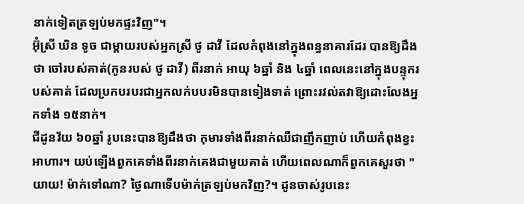នាក់ទៀតត្រឡប់មកផ្ទះវិញ"។
អ៊ុំស្រី ឃិន ទូច ជាម្តាយរបស់អ្នកស្រី ថូ ដាវី ដែលកំពុងនៅក្នុងពន្ធនាគារដែរ បានឱ្យដឹងថា ចៅរបស់គាត់(កូនរបស់ ថូ ដាវី) ពីរនាក់ អាយុ ៦ឆ្នាំ និង ៤ឆ្នាំ ពេលនេះនៅក្នុងបន្ទុករបស់គាត់ ដែលប្រកបរបរជាអ្នកលក់បបរមិនបានទៀងទាត់ ព្រោះរវល់តវាឱ្យដោះលែងអ្នកទាំង ១៥នាក់។
ជីដូនវ័យ ៦០ឆ្នាំ រូបនេះបានឱ្យដឹងថា កុមារទាំងពីរនាក់ឈឺជាញឹកញាប់ ហើយកំពុងខ្វះអាហារ។ យប់ឡើងពួកគេទាំងពីរនាក់គេងជាមួយគាត់ ហើយពេលណាក៏ពួកគេសួរថា "យាយ! ម៉ាក់ទៅណា? ថ្ងៃណាទើបម៉ាក់ត្រឡប់មកវិញ?។ ដូនចាស់រូបនេះ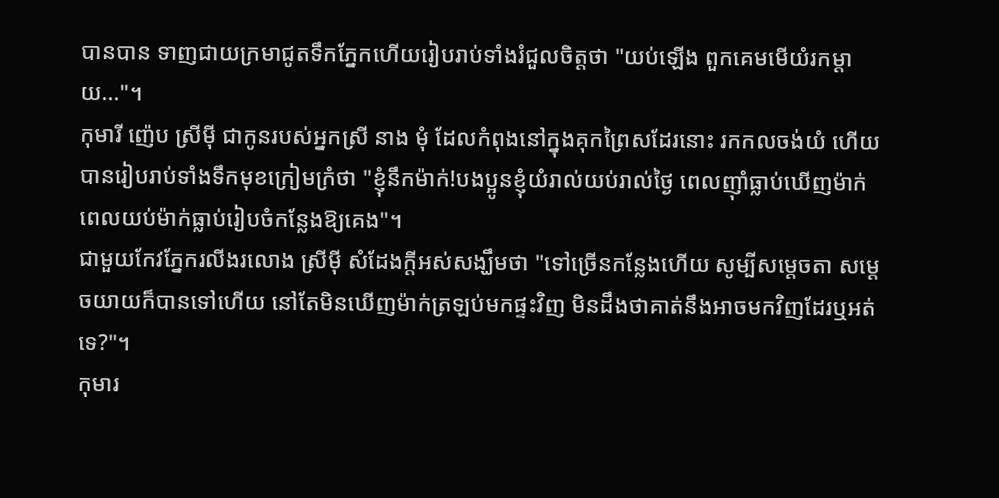បានបាន ទាញជាយក្រមាជូតទឹកភ្នែកហើយរៀបរាប់ទាំងរំជួលចិត្តថា "យប់ឡើង ពួកគេមមើយំរកម្តាយ..."។
កុមារី ញ៉េប ស្រីម៉ី ជាកូនរបស់អ្នកស្រី នាង មុំ ដែលកំពុងនៅក្នុងគុកព្រៃសដែរនោះ រកកលចង់យំ ហើយបានរៀបរាប់ទាំងទឹកមុខក្រៀមក្រំថា "ខ្ញុំនឹកម៉ាក់!បងប្អូនខ្ញុំយំរាល់យប់រាល់ថ្ងៃ ពេលញ៉ាំធ្លាប់ឃើញម៉ាក់ ពេលយប់ម៉ាក់ធ្លាប់រៀបចំកន្លែងឱ្យគេង"។
ជាមួយកែវភ្នែករលីងរលោង ស្រីម៉ី សំដែងក្តីអស់សង្ឃឹមថា "ទៅច្រើនកន្លែងហើយ សូម្បីសម្តេចតា សម្តេចយាយក៏បានទៅហើយ នៅតែមិនឃើញម៉ាក់ត្រឡប់មកផ្ទះវិញ មិនដឹងថាគាត់នឹងអាចមកវិញដែរឬអត់ទេ?"។
កុមារ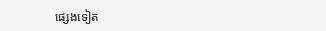ផ្សេងទៀត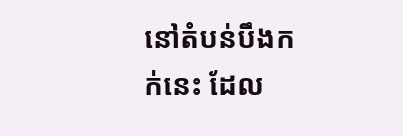នៅតំបន់បឹងកក់នេះ ដែល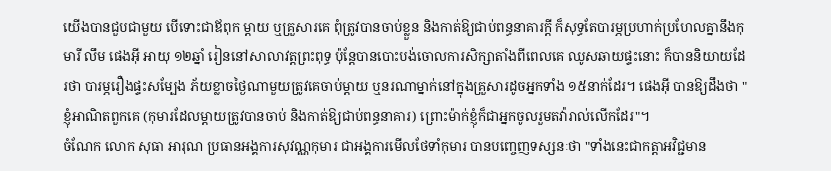យើងបានជួបជាមួយ បើទោះជាឪពុក ម្តាយ ឬគ្រួសារគេ ពុំត្រូវបានចាប់ខ្លួន និងកាត់ឱ្យជាប់ពន្ធនាគារក្តី ក៏សុទ្ធតែបារម្ភប្រហាក់ប្រហែលគ្នានឹងកុមារី លឹម ផេងអ៊ី អាយុ ១២ឆ្នាំ រៀននៅសាលាវត្តព្រះពុទ្ធ ប៉ុន្តែបានបោះបង់ចោលការសិក្សាតាំងពីពេលគេ ឈូសឆាយផ្ទះនោះ ក៏បាននិយាយដែរថា បារម្ភរឿងផ្ទះសម្បែង ភ័យខ្លាចថ្ងៃណាមួយត្រូវគេចាប់ម្តាយ ឬនរណាម្នាក់នៅក្នុងគ្រួសារដូចអ្នកទាំង ១៥នាក់ដែរ។ ផេងអ៊ី បានឱ្យដឹងថា "ខ្ញុំអាណិតពួកគេ (កុមារដែលម្តាយត្រូវបានចាប់ និងកាត់ឱ្យជាប់ពន្ធនាគារ) ព្រោះម៉ាក់ខ្ញុំក៏ជាអ្នកចូលរួមតវ៉ារាល់លើកដែរ"។
ចំណែក លោក សុធា អារុណ ប្រធានអង្គការសុវណ្ណកុមារ ជាអង្គការមើលថែទាំកុមារ បានបញ្ចេញទស្សនៈថា "ទាំងនេះជាកត្តាអវិជ្ជមាន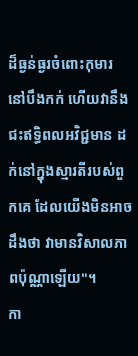ដ៏ធ្ងន់ធ្ងរចំពោះកុមារ នៅបឹងកក់ ហើយវានឹងជះឥទ្ធិពលអវិជ្ជមាន ដក់នៅក្នុងស្មារតីរបស់ពួកគេ ដែលយើងមិនអាចដឹងថា វាមានវិសាលភាពប៉ុណ្ណាឡើយ"។
កា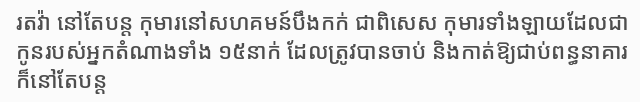រតវ៉ា នៅតែបន្ត កុមារនៅសហគមន៍បឹងកក់ ជាពិសេស កុមារទាំងឡាយដែលជាកូនរបស់អ្នកតំណាងទាំង ១៥នាក់ ដែលត្រូវបានចាប់ និងកាត់ឱ្យជាប់ពន្ធនាគារ ក៏នៅតែបន្ត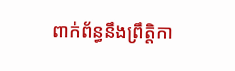ពាក់ព័ន្ធនឹងព្រឹត្តិកា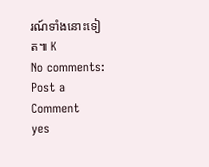រណ៍ទាំងនោះទៀត៕ K
No comments:
Post a Comment
yes